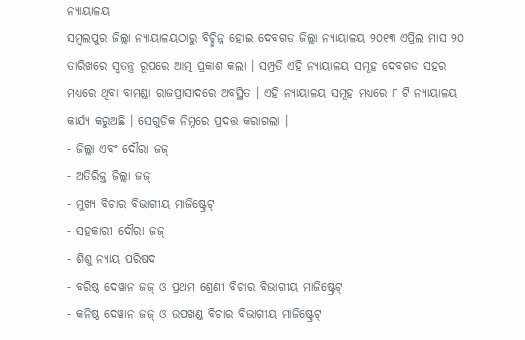ନ୍ୟାୟାଳୟ
ସମ୍ବଲପୁର ଜିଲ୍ଲା ନ୍ୟାୟାଳୟଠାରୁ ବିଚ୍ଛିନ୍ନ ହୋଇ ଦେବଗଡ ଜିଲ୍ଲା ନ୍ୟାୟାଳୟ ୨୦୧୩ ଏପ୍ରିଲ ମାସ ୨୦ ତାରିଖରେ ସ୍ଵତନ୍ତ୍ର ରୂପରେ ଆତ୍ମ ପ୍ରକାଶ କଲା । ସମ୍ପ୍ରତି ଏହି ନ୍ୟାୟାଳୟ ସମୂହ ଦେବଗଡ ସହର ମଧ୍ୟରେ ଥିବା ବାମଣ୍ଡା ରାଜପ୍ରାସାଦରେ ଅବସ୍ଥିତ । ଏହି ନ୍ୟାୟାଳୟ ସମୂହ ମଧ୍ୟରେ ୮ ଟି ନ୍ୟାୟାଳୟ କାର୍ଯ୍ୟ କରୁଅଛି । ସେଗୁଡିକ ନିମ୍ନରେ ପ୍ରଦତ୍ତ କରାଗଲା ।
- ଜିଲ୍ଲା ଏବଂ ଦୌରା ଜଜ୍
- ଅତିରିକ୍ତ ଜିଲ୍ଲା ଜଜ୍
- ମୁଖ୍ୟ ବିଚାର ବିଭାଗୀୟ ମାଜିଷ୍ଟ୍ରେଟ୍
- ସହକାରୀ ଦୌରା ଜଜ୍
- ଶିଶୁ ନ୍ୟାୟ ପରିଷଦ
- ବରିଷ୍ଠ ଦେୱାନ ଜଜ୍ ଓ ପ୍ରଥମ ଶ୍ରେଣୀ ବିଚାର ବିଭାଗୀୟ ମାଜିଷ୍ଟ୍ରେଟ୍
- କନିଷ୍ଠ ଦେୱାନ ଜଜ୍ ଓ ଉପଖଣ୍ଡ ବିଚାର ବିଭାଗୀୟ ମାଜିଷ୍ଟ୍ରେଟ୍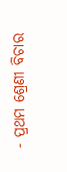- ପ୍ରଥମ ଶ୍ରେଣୀ ବିଚାର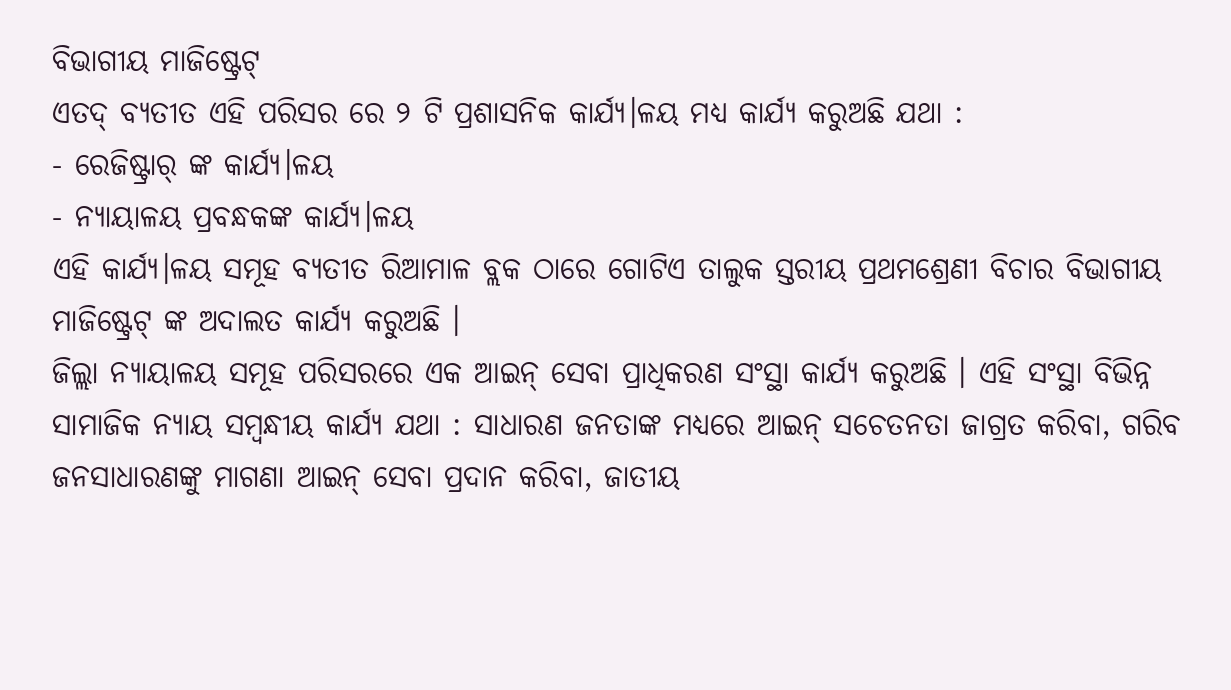ବିଭାଗୀୟ ମାଜିଷ୍ଟ୍ରେଟ୍
ଏତଦ୍ ବ୍ଯତୀତ ଏହି ପରିସର ରେ ୨ ଟି ପ୍ରଶାସନିକ କାର୍ଯ୍ୟ।ଳୟ ମଧ୍ୟ କାର୍ଯ୍ୟ କରୁଅଛି ଯଥା :
- ରେଜିଷ୍ଟ୍ରାର୍ ଙ୍କ କାର୍ଯ୍ୟ।ଳୟ
- ନ୍ୟାୟାଳୟ ପ୍ରବନ୍ଧକଙ୍କ କାର୍ଯ୍ୟ।ଳୟ
ଏହି କାର୍ଯ୍ୟ।ଳୟ ସମୂହ ବ୍ଯତୀତ ରିଆମାଳ ବ୍ଲକ ଠାରେ ଗୋଟିଏ ତାଲୁକ ସ୍ତରୀୟ ପ୍ରଥମଶ୍ରେଣୀ ବିଚାର ବିଭାଗୀୟ ମାଜିଷ୍ଟ୍ରେଟ୍ ଙ୍କ ଅଦାଲତ କାର୍ଯ୍ୟ କରୁଅଛି ।
ଜିଲ୍ଲା ନ୍ୟାୟାଳୟ ସମୂହ ପରିସରରେ ଏକ ଆଇନ୍ ସେବା ପ୍ରାଧିକରଣ ସଂସ୍ଥା କାର୍ଯ୍ୟ କରୁଅଛି । ଏହି ସଂସ୍ଥା ବିଭିନ୍ନ ସାମାଜିକ ନ୍ୟାୟ ସମ୍ବନ୍ଧୀୟ କାର୍ଯ୍ୟ ଯଥା : ସାଧାରଣ ଜନତାଙ୍କ ମଧ୍ୟରେ ଆଇନ୍ ସଚେତନତା ଜାଗ୍ରତ କରିବା, ଗରିବ ଜନସାଧାରଣଙ୍କୁ ମାଗଣା ଆଇନ୍ ସେବା ପ୍ରଦାନ କରିବା, ଜାତୀୟ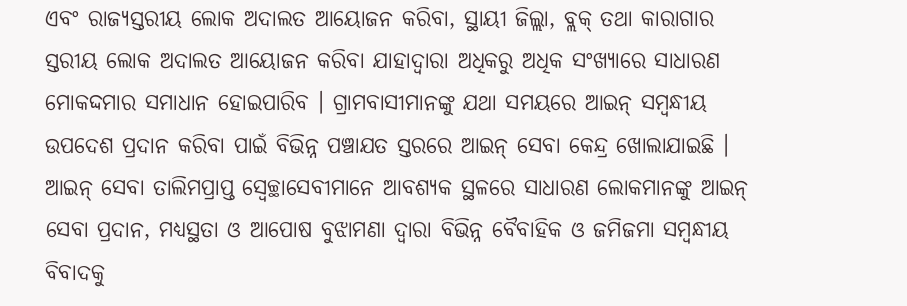ଏବଂ ରାଜ୍ୟସ୍ତରୀୟ ଲୋକ ଅଦାଲତ ଆୟୋଜନ କରିବା, ସ୍ଥାୟୀ ଜିଲ୍ଲା, ବ୍ଲକ୍ ତଥା କାରାଗାର ସ୍ତରୀୟ ଲୋକ ଅଦାଲତ ଆୟୋଜନ କରିବା ଯାହାଦ୍ୱାରା ଅଧିକରୁ ଅଧିକ ସଂଖ୍ୟାରେ ସାଧାରଣ ମୋକଦ୍ଦମାର ସମାଧାନ ହୋଇପାରିବ । ଗ୍ରାମବାସୀମାନଙ୍କୁ ଯଥା ସମୟରେ ଆଇନ୍ ସମ୍ବନ୍ଧୀୟ ଉପଦେଶ ପ୍ରଦାନ କରିବା ପାଇଁ ବିଭିନ୍ନ ପଞ୍ଚାଯତ ସ୍ତରରେ ଆଇନ୍ ସେବା କେନ୍ଦ୍ର ଖୋଲାଯାଇଛି । ଆଇନ୍ ସେବା ତାଲିମପ୍ରାପ୍ତ ସ୍ଵେଚ୍ଛାସେବୀମାନେ ଆବଶ୍ୟକ ସ୍ଥଳରେ ସାଧାରଣ ଲୋକମାନଙ୍କୁ ଆଇନ୍ ସେବା ପ୍ରଦାନ, ମଧ୍ୟସ୍ଥତା ଓ ଆପୋଷ ବୁଝାମଣା ଦ୍ଵାରା ବିଭିନ୍ନ ବୈବାହିକ ଓ ଜମିଜମା ସମ୍ବନ୍ଧୀୟ ବିବାଦକୁ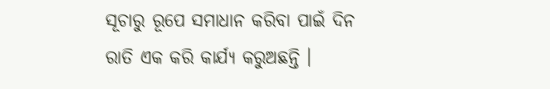ସୂଚାରୁ ରୂପେ ସମାଧାନ କରିବା ପାଇଁ ଦିନ ରାତି ଏକ କରି କାର୍ଯ୍ୟ କରୁଅଛନ୍ତି ।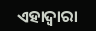ଏହାଦ୍ବାରା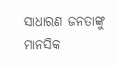ସାଧାରଣ ଜନତାଙ୍କୁ ମାନସିକ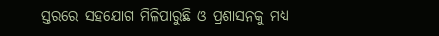ସ୍ତରରେ ସହଯୋଗ ମିଳିପାରୁଛି ଓ ପ୍ରଶାସନକୁ ମଧ୍ୟ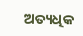ଅତ୍ୟଧିକ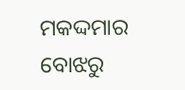ମକଦ୍ଦମାର ବୋଝରୁ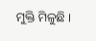ମୁକ୍ତି ମିଳୁଛି ।